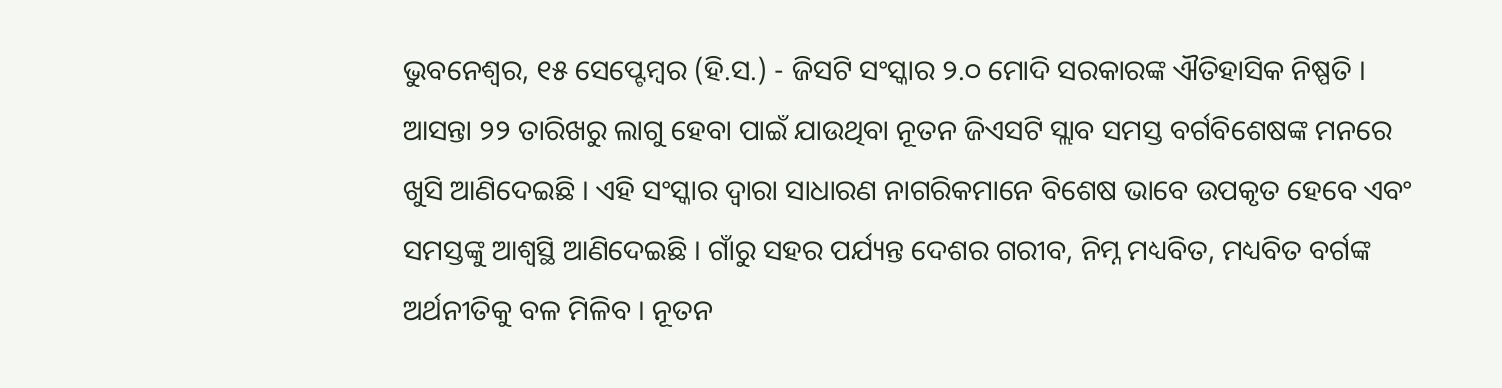ଭୁବନେଶ୍ୱର, ୧୫ ସେପ୍ଟେମ୍ବର (ହି.ସ.) - ଜିସଟି ସଂସ୍କାର ୨.୦ ମୋଦି ସରକାରଙ୍କ ଐତିହାସିକ ନିଷ୍ପତି । ଆସନ୍ତା ୨୨ ତାରିଖରୁ ଲାଗୁ ହେବା ପାଇଁ ଯାଉଥିବା ନୂତନ ଜିଏସଟି ସ୍ଲାବ ସମସ୍ତ ବର୍ଗବିଶେଷଙ୍କ ମନରେ ଖୁସି ଆଣିଦେଇଛି । ଏହି ସଂସ୍କାର ଦ୍ୱାରା ସାଧାରଣ ନାଗରିକମାନେ ବିଶେଷ ଭାବେ ଉପକୃତ ହେବେ ଏବଂ ସମସ୍ତଙ୍କୁ ଆଶ୍ୱସ୍ଥି ଆଣିଦେଇଛି । ଗାଁରୁ ସହର ପର୍ଯ୍ୟନ୍ତ ଦେଶର ଗରୀବ, ନିମ୍ନ ମଧ୍ୟବିତ, ମଧ୍ୟବିତ ବର୍ଗଙ୍କ ଅର୍ଥନୀତିକୁ ବଳ ମିଳିବ । ନୂତନ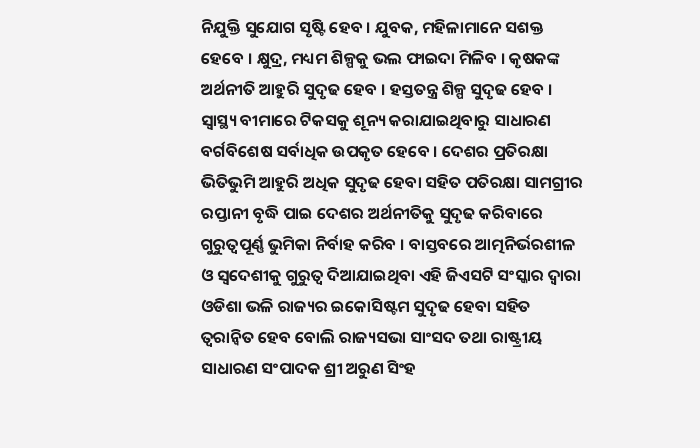ନିଯୁକ୍ତି ସୁଯୋଗ ସୃଷ୍ଟି ହେବ । ଯୁବକ, ମହିଳାମାନେ ସଶକ୍ତ ହେବେ । କ୍ଷୁଦ୍ର, ମଧ୍ୟମ ଶିଳ୍ପକୁ ଭଲ ଫାଇଦା ମିଳିବ । କୃଷକଙ୍କ ଅର୍ଥନୀତି ଆହୁରି ସୁଦୃଢ ହେବ । ହସ୍ତତନ୍ତ୍ର ଶିଳ୍ପ ସୁଦୃଢ ହେବ । ସ୍ୱାସ୍ଥ୍ୟ ବୀମାରେ ଟିକସକୁ ଶୂନ୍ୟ କରାଯାଇଥିବାରୁ ସାଧାରଣ ବର୍ଗବିଶେଷ ସର୍ବାଧିକ ଉପକୃତ ହେବେ । ଦେଶର ପ୍ରତିରକ୍ଷା ଭିତିଭୁମି ଆହୁରି ଅଧିକ ସୁଦୃଢ ହେବା ସହିତ ପତିରକ୍ଷା ସାମଗ୍ରୀର ରପ୍ତାନୀ ବୃଦ୍ଧି ପାଇ ଦେଶର ଅର୍ଥନୀତିକୁ ସୁଦୃଢ କରିବାରେ ଗୁରୁତ୍ୱପୂର୍ଣ୍ଣ ଭୁମିକା ନିର୍ବାହ କରିବ । ବାସ୍ତବରେ ଆତ୍ମନିର୍ଭରଶୀଳ ଓ ସ୍ୱଦେଶୀକୁ ଗୁରୁତ୍ୱ ଦିଆଯାଇଥିବା ଏହି ଜିଏସଟି ସଂସ୍କାର ଦ୍ୱାରା ଓଡିଶା ଭଳି ରାଜ୍ୟର ଇକୋସିଷ୍ଟମ ସୁଦୃଢ ହେବା ସହିତ ତ୍ୱରାନ୍ୱିତ ହେବ ବୋଲି ରାଜ୍ୟସଭା ସାଂସଦ ତଥା ରାଷ୍ଟ୍ରୀୟ ସାଧାରଣ ସଂପାଦକ ଶ୍ରୀ ଅରୁଣ ସିଂହ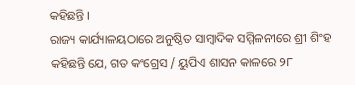କହିଛନ୍ତି ।
ରାଜ୍ୟ କାର୍ଯ୍ୟାଳୟଠାରେ ଅନୁଷ୍ଠିତ ସାମ୍ବାଦିକ ସମ୍ମିଳନୀରେ ଶ୍ରୀ ଶିଂହ କହିଛନ୍ତି ଯେ, ଗତ କଂଗ୍ରେସ / ୟୁପିଏ ଶାସନ କାଳରେ ୨୮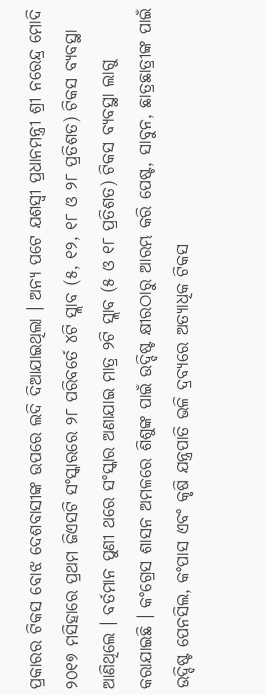ପ୍ରକାରର ଟିକସ ବୋଝ ଦେଶବାସୀଙ୍କ ଉପରେ ଲଦି ଦିଆଯାଇଥିଲା । ଅନ୍ୟ ପଟେ ଯଶସ୍ୱୀ ପ୍ରଧାନମନ୍ତ୍ରୀ ଶ୍ରୀ ନରେନ୍ଦ୍ର ମୋଦି ୨୦୧୭ ମସିହାରେ ପ୍ରଥମ ଜିଏସଟି ସଂସ୍କାରରେ ୨୮ ପରିବର୍ତେ ୪ଟି ସ୍ଲାବ (୫, ୧୨, ୧୮ ଓ ୨୮ ପ୍ରତିଶତ) ଟିକସ ବ୍ୟବସ୍ଥା ଆଣିଥିଲେ । ବର୍ତମାନ ପୁଣୀ ଥରେ ସଂସ୍କାର ଅଣାଯାଇ ମାତ୍ର ୨ଟି ସ୍ଲାବ (୫ ଓ ୧୮ ପ୍ରତିଶତ) ଟିକସ ବ୍ୟବସ୍ଥା ଲାଗୁ କରାଯାଇଛି । କଂଗ୍ରେସ ଶାସନ ଅମଳରେ ଶିଶୁଙ୍କ ପାଇଁ ଉଦ୍ଦିଷ୍ଟ କ୍ଷୀରଠାରୁ ଆରମ୍ଭ କରି ପେଷ୍ଟ, ସାବୁନ, ଛାତ୍ରଛାତ୍ରୀଙ୍କ ପାଇଁ ଉଦ୍ଦିଷ୍ଟ ପେନସିଲ, କଂପାସ ଏବଂ କୃଷି ଯନ୍ତ୍ରପାତି ଭଳି ଦ୍ରବ୍ୟରେ ଅତ୍ୟାଧିକ ଟିକସ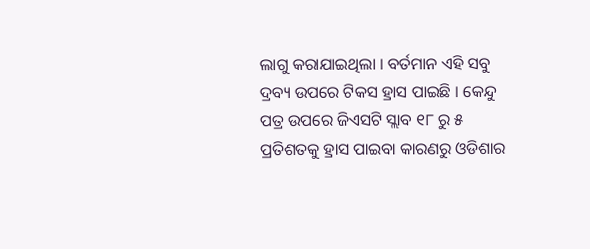ଲାଗୁ କରାଯାଇଥିଲା । ବର୍ତମାନ ଏହି ସବୁ ଦ୍ରବ୍ୟ ଉପରେ ଟିକସ ହ୍ରାସ ପାଇଛି । କେନ୍ଦୁ ପତ୍ର ଉପରେ ଜିଏସଟି ସ୍ଲାବ ୧୮ ରୁ ୫ ପ୍ରତିଶତକୁ ହ୍ରାସ ପାଇବା କାରଣରୁ ଓଡିଶାର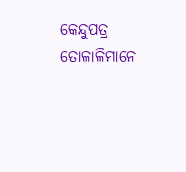କେନ୍ଦୁପତ୍ର ତୋଳାଳିମାନେ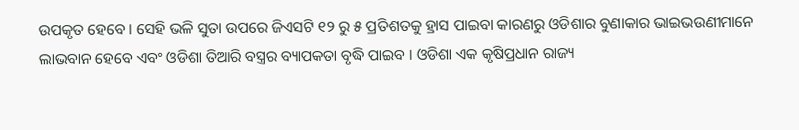ଉପକୃତ ହେବେ । ସେହି ଭଳି ସୁତା ଉପରେ ଜିଏସଟି ୧୨ ରୁ ୫ ପ୍ରତିଶତକୁ ହ୍ରାସ ପାଇବା କାରଣରୁ ଓଡିଶାର ବୁଣାକାର ଭାଇଭଉଣୀମାନେ ଲାଭବାନ ହେବେ ଏବଂ ଓଡିଶା ତିଆରି ବସ୍ତ୍ରର ବ୍ୟାପକତା ବୃଦ୍ଧି ପାଇବ । ଓଡିଶା ଏକ କୃଷିପ୍ରଧାନ ରାଜ୍ୟ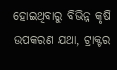ହୋଇଥିବାରୁ ବିଭିନ୍ନ କୃଷି ଉପକରଣ ଯଥା, ଟ୍ରାକ୍ଟର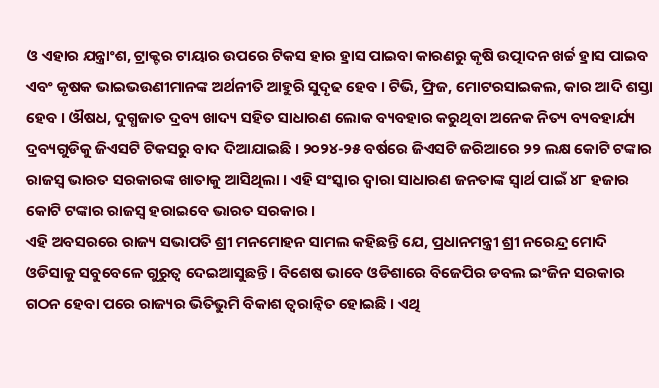ଓ ଏହାର ଯନ୍ତ୍ରାଂଶ, ଟ୍ରାକ୍ଟର ଟାୟାର ଉପରେ ଟିକସ ହାର ହ୍ରାସ ପାଇବା କାରଣରୁ କୃଷି ଉତ୍ପାଦନ ଖର୍ଚ୍ଚ ହ୍ରାସ ପାଇବ ଏବଂ କୃଷକ ଭାଇଭଉଣୀମାନଙ୍କ ଅର୍ଥନୀତି ଆହୁରି ସୁଦୃଢ ହେବ । ଟିଭି, ଫ୍ରିଜ, ମୋଟରସାଇକଲ, କାର ଆଦି ଶସ୍ତା ହେବ । ଔଷଧ, ଦୁଗ୍ଧଜାତ ଦ୍ରବ୍ୟ ଖାଦ୍ୟ ସହିତ ସାଧାରଣ ଲୋକ ବ୍ୟବହାର କରୁଥିବା ଅନେକ ନିତ୍ୟ ବ୍ୟବହାର୍ଯ୍ୟ ଦ୍ରବ୍ୟଗୁଡିକୁ ଜିଏସଟି ଟିକସରୁ ବାଦ ଦିଆଯାଇଛି । ୨୦୨୪-୨୫ ବର୍ଷରେ ଜିଏସଟି ଜରିଆରେ ୨୨ ଲକ୍ଷ କୋଟି ଟଙ୍କାର ରାଜସ୍ୱ ଭାରତ ସରକାରଙ୍କ ଖାତାକୁ ଆସିଥିଲା । ଏହି ସଂସ୍କାର ଦ୍ୱାରା ସାଧାରଣ ଜନତାଙ୍କ ସ୍ୱାର୍ଥ ପାଇଁ ୪୮ ହଜାର କୋଟି ଟଙ୍କାର ରାଜସ୍ୱ ହରାଇବେ ଭାରତ ସରକାର ।
ଏହି ଅବସରରେ ରାଜ୍ୟ ସଭାପତି ଶ୍ରୀ ମନମୋହନ ସାମଲ କହିଛନ୍ତି ଯେ, ପ୍ରଧାନମନ୍ତ୍ରୀ ଶ୍ରୀ ନରେନ୍ଦ୍ର ମୋଦି ଓଡିସାକୁ ସବୁବେଳେ ଗୁରୁତ୍ୱ ଦେଇଆସୁଛନ୍ତି । ବିଶେଷ ଭାବେ ଓଡିଶାରେ ବିଜେପିର ଡବଲ ଇଂଜିନ ସରକାର ଗଠନ ହେବା ପରେ ରାଜ୍ୟର ଭିତିଭୁମି ବିକାଶ ତ୍ୱରାନ୍ୱିତ ହୋଇଛି । ଏଥି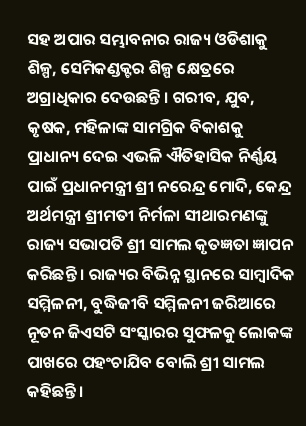ସହ ଅପାର ସମ୍ଭାବନାର ରାଜ୍ୟ ଓଡିଶାକୁ ଶିଳ୍ପ, ସେମିକଣ୍ଡକ୍ଟର ଶିଳ୍ପ କ୍ଷେତ୍ରରେ ଅଗ୍ରାଧିକାର ଦେଉଛନ୍ତି । ଗରୀବ, ଯୁବ, କୃଷକ, ମହିଳାଙ୍କ ସାମଗ୍ରିକ ବିକାଶକୁ ପ୍ରାଧାନ୍ୟ ଦେଇ ଏଭଳି ଐତିହାସିକ ନିର୍ଣ୍ଣୟ ପାଇଁ ପ୍ରଧାନମନ୍ତ୍ରୀ ଶ୍ରୀ ନରେନ୍ଦ୍ର ମୋଦି, କେନ୍ଦ୍ର ଅର୍ଥମନ୍ତ୍ରୀ ଶ୍ରୀମତୀ ନିର୍ମଳା ସୀଥାରମଣଙ୍କୁ ରାଜ୍ୟ ସଭାପତି ଶ୍ରୀ ସାମଲ କୃତଜ୍ଞତା ଜ୍ଞାପନ କରିଛନ୍ତି । ରାଜ୍ୟର ବିଭିନ୍ନ ସ୍ଥାନରେ ସାମ୍ବାଦିକ ସମ୍ମିଳନୀ, ବୁଦ୍ଧିଜୀବି ସମ୍ମିଳନୀ ଜରିଆରେ ନୂତନ ଜିଏସଟି ସଂସ୍କାରର ସୁଫଳକୁ ଲୋକଙ୍କ ପାଖରେ ପହଂଚାଯିବ ବୋଲି ଶ୍ରୀ ସାମଲ କହିଛନ୍ତି ।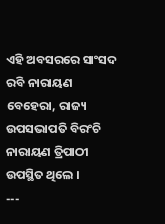ଏହି ଅବସରରେ ସାଂସଦ ରବି ନାରାୟଣ ବେହେରା, ରାଜ୍ୟ ଉପସଭାପତି ବିରଂଚି ନାରାୟଣ ତ୍ରିପାଠୀ ଉପସ୍ଥିତ ଥିଲେ ।
---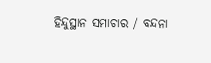ହିନ୍ଦୁସ୍ଥାନ ସମାଚାର / ବନ୍ଦନା